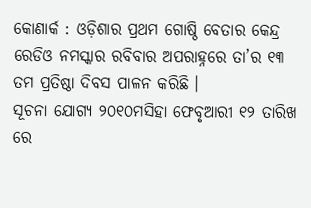କୋଣାର୍କ : ଓଡ଼ିଶାର ପ୍ରଥମ ଗୋଷ୍ଠି ବେତାର କେନ୍ଦ୍ର ରେଡିଓ ନମସ୍କାର ରବିବାର ଅପରାହ୍ନରେ ତା’ର ୧୩ ତମ ପ୍ରତିଷ୍ଠା ଦିବସ ପାଳନ କରିଛି ।
ସୂଚନା ଯୋଗ୍ୟ ୨୦୧୦ମସିହା ଫେବୃଆରୀ ୧୨ ତାରିଖ ରେ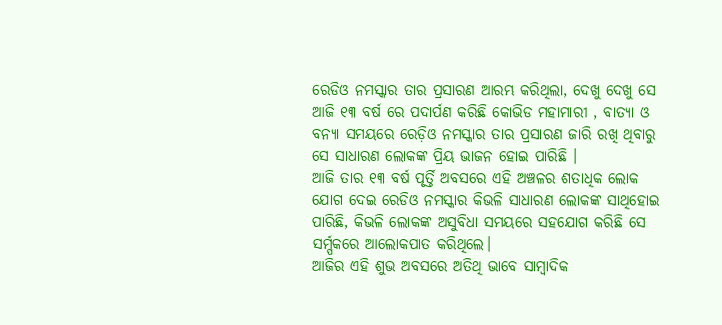ରେଡିଓ ନମସ୍କାର ତାର ପ୍ରସାରଣ ଆରମ୍ଭ କରିଥିଲା, ଦେଖୁ ଦେଖୁ ସେ ଆଜି ୧୩ ବର୍ଷ ରେ ପଦାର୍ପଣ କରିଛି କୋଭିଡ ମହାମାରୀ , ବାତ୍ୟା ଓ ବନ୍ୟା ସମୟରେ ରେଡ଼ିଓ ନମସ୍କାର ତାର ପ୍ରସାରଣ ଜାରି ରଖି ଥିବାରୁ ସେ ସାଧାରଣ ଲୋକଙ୍କ ପ୍ରିୟ ଭାଜନ ହୋଇ ପାରିଛି ।
ଆଜି ତାର ୧୩ ବର୍ଷ ପୃର୍ତ୍ତି ଅବସରେ ଏହି ଅଞ୍ଚଳର ଶତାଧିକ ଲୋକ ଯୋଗ ଦେଇ ରେଡିଓ ନମସ୍କାର କିଭଳି ସାଧାରଣ ଲୋକଙ୍କ ସାଥିହୋଇ ପାରିଛି, କିଭଳି ଲୋକଙ୍କ ଅସୁବିଧା ସମୟରେ ସହଯୋଗ କରିଛି ସେ ସର୍ମ୍ପକରେ ଆଲୋକପାତ କରିଥିଲେ।
ଆଜିର ଏହି ଶୁଭ ଅବସରେ ଅତିଥି ଭାବେ ସାମ୍ବାଦିକ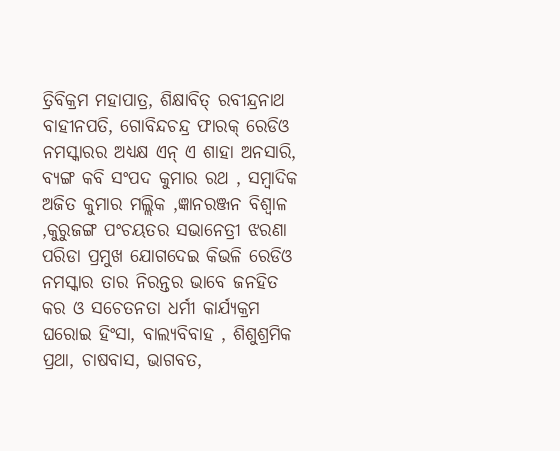ତ୍ରିବିକ୍ରମ ମହାପାତ୍ର, ଶିକ୍ଷାବିତ୍ ରବୀନ୍ଦ୍ରନାଥ ବାହୀନପତି, ଗୋବିନ୍ଦଚନ୍ଦ୍ର ଫାରକ୍ ରେଡିଓ ନମସ୍କାରର ଅଧ୍ୟକ୍ଷ ଏନ୍ ଏ ଶାହା ଅନସାରି, ବ୍ୟଙ୍ଗ କବି ସଂପଦ କୁମାର ରଥ , ସମ୍ବାଦିକ ଅଜିତ କୁମାର ମଲ୍ଲିକ ,ଜ୍ଞାନରଞ୍ଜନ ବିଶ୍ୱାଳ ,କୁରୁଜଙ୍ଗ ପଂଚୟତର ସଭାନେତ୍ରୀ ଝରଣା ପରିଡା ପ୍ରମୁଖ ଯୋଗଦେଇ କିଭଳି ରେଡିଓ ନମସ୍କାର ତାର ନିରନ୍ତର ଭାବେ ଜନହିତ କର ଓ ସଚେତନତା ଧର୍ମୀ କାର୍ଯ୍ୟକ୍ରମ ଘରୋଇ ହିଂସା, ବାଲ୍ୟବିବାହ , ଶିଶୁଶ୍ରମିକ ପ୍ରଥା, ଚାଷବାସ, ଭାଗବତ,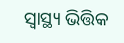ସ୍ୱାସ୍ଥ୍ୟ ଭିତ୍ତିକ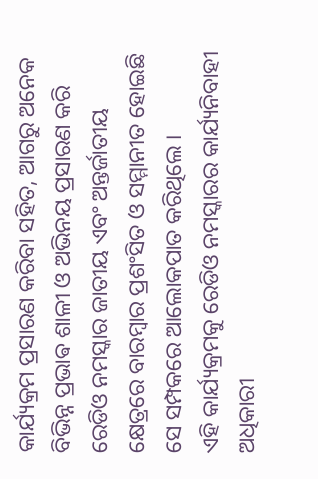କାର୍ଯ୍ୟକ୍ରମ ପ୍ରସାରଣ କରିବା ସହିତ, ଆଗରୁ ଅନେକ ବିଭିନ୍ନ ପ୍ରଭାଵ ଶାଳୀ ଓ ଅଭିନୟ ପ୍ରସାରଣ କରି ରେଡିଓ ନମସ୍କାର ଜାତୀୟ ଏବଂ ଅନ୍ତର୍ଜାତୀୟ କ୍ଷେତ୍ରରେ ବାରମ୍ବାର ପ୍ରଶଂସିତ ଓ ସମ୍ମାନୀତ ହୋଇଛି ସେ ସମ୍ପକରେ ଆଲୋକପାତ କରିଥିଲେ ।
ଏହି କାର୍ଯ୍ୟକ୍ରମକୁ ରେଡିଓ ନମସ୍କାରର କାର୍ଯ୍ୟନିବାହୀ ଅଧିକାରୀ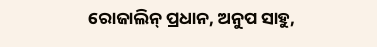ରୋଜାଲିନ୍ ପ୍ରଧାନ, ଅନୁପ ସାହୁ,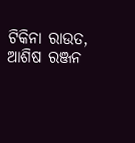ଟିକିନା ରାଉତ, ଆଶିଷ ରଞ୍ଜନ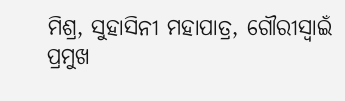ମିଶ୍ର, ସୁହାସିନୀ ମହାପାତ୍ର, ଗୌରୀସ୍ୱାଇଁ ପ୍ରମୁଖ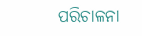ପରିଚାଳନା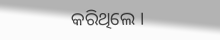କରିଥିଲେ ।